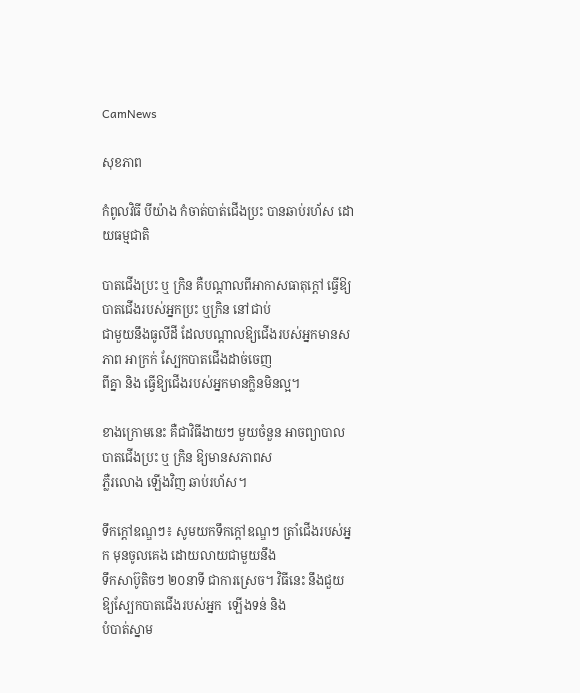CamNews

សុខភាព

កំពូលវិធី បីយ៉ាង កំចាត់បាត់ជើងប្រះ បានឆាប់រហ័ស ដោយធម្មជាតិ

បាតជើងប្រះ ឬ ក្រិន គឺបណ្តាលពីអាកាសធាតុក្តៅ ធ្វើឱ្យបាតជើងរបស់អ្នកប្រះ ឬក្រិន នៅជាប់
ជាមួយនឹងធូលីដី ដែលបណ្តាលឱ្យជើងរបស់អ្នកមានសភាព អាក្រក់ ស្បែកបាតជើងដាច់ចេញ
ពីគ្នា និង ធ្វើឱ្យជើងរបស់អ្នកមានក្លិនមិនល្អ។

ខាងក្រោមនេះ គឺជាវិធីងាយៗ មួយចំនួន អាចព្យាបាលបាតជើងប្រះ ឬ កិ្រន ឱ្យមានសភាពស
ភ្លឺរលោង ឡើងវិញ ឆាប់រហ័ស។

ទឹកក្តៅឧណ្ឌៗ៖ សូមយកទឹកក្តៅឧណ្ឌៗ ត្រាំជើងរបស់អ្នក មុនចូលគេង ដោយលាយជាមួយនឹង
ទឹកសាប៊ូតិចៗ ២០នាទី ជាការស្រេច។ វិធីនេះ នឹងជួយឱ្យស្បែកបាតជើងរបស់អ្នក  ឡើងទន់ និង
បំបាត់ស្នាម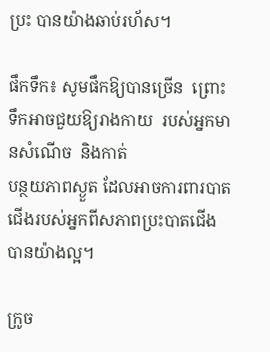ប្រះ បានយ៉ាងឆាប់រហ័ស។

ផឹកទឹក៖ សូមផឹកឱ្យបានច្រើន  ព្រោះទឹកអាចជួយឱ្យរាងកាយ  របស់អ្នកមានសំណើច  និងកាត់
បន្ថយភាពស្ងួត ដែលអាចការពារបាតជើងរបស់អ្នកពីសភាពប្រះបាតជើងបានយ៉ាងល្អ។

ក្រូច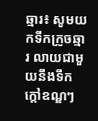ឆ្មារ៖ សូមយកទឹកក្រូចឆ្មារ លាយជាមួយនឹងទឹកក្តៅឧណ្ឌៗ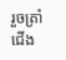រួចត្រាំជើង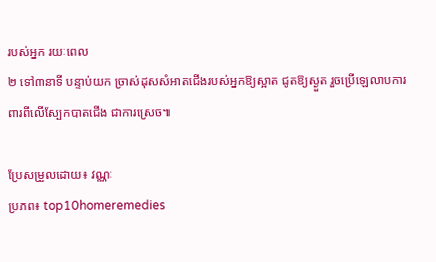របស់អ្នក រយៈពេល
២ ទៅ៣នាទី បន្ទាប់យក ច្រាស់ដុសសំអាតជើងរបស់អ្នកឱ្យស្អាត ជូតឱ្យស្ងួត រួចប្រើឡេលាបការ
ពារពីលើស្បែកបាតជើង ជាការស្រេច៕

ប្រែសម្រួលដោយ៖ វណ្ណៈ
ប្រភព៖ top10homeremedies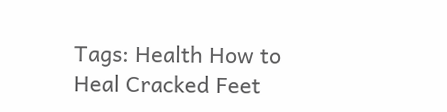Tags: Health How to Heal Cracked Feet